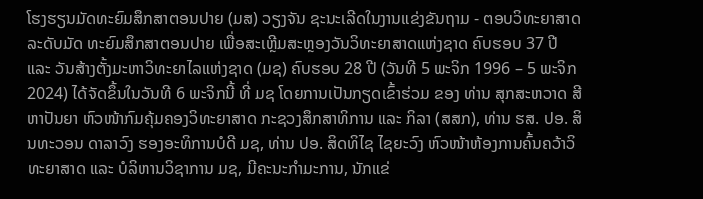ໂຮງຮຽນມັດທະຍົມສຶກສາຕອນປາຍ (ມສ) ວຽງຈັນ ຊະນະເລີດໃນງານແຂ່ງຂັນຖາມ - ຕອບວິທະຍາສາດລະດັບມັດ ທະຍົມສຶກສາຕອນປາຍ ເພື່ອສະເຫຼີມສະຫຼອງວັນວິທະຍາສາດແຫ່ງຊາດ ຄົບຮອບ 37 ປີ ແລະ ວັນສ້າງຕັ້ງມະຫາວິທະຍາໄລແຫ່ງຊາດ (ມຊ) ຄົບຮອບ 28 ປີ (ວັນທີ 5 ພະຈິກ 1996 – 5 ພະຈິກ 2024) ໄດ້ຈັດຂຶ້ນໃນວັນທີ 6 ພະຈິກນີ້ ທີ່ ມຊ ໂດຍການເປັນກຽດເຂົ້າຮ່ວມ ຂອງ ທ່ານ ສຸກສະຫວາດ ສີຫາປັນຍາ ຫົວໜ້າກົມຄຸ້ມຄອງວິທະຍາສາດ ກະຊວງສຶກສາທິການ ແລະ ກິລາ (ສສກ), ທ່ານ ຮສ. ປອ. ສິນທະວອນ ດາລາວົງ ຮອງອະທິການບໍດີ ມຊ, ທ່ານ ປອ. ສິດທິໄຊ ໄຊຍະວົງ ຫົວໜ້າຫ້ອງການຄົ້ນຄວ້າວິທະຍາສາດ ແລະ ບໍລິຫານວິຊາການ ມຊ, ມີຄະນະກຳມະການ, ນັກແຂ່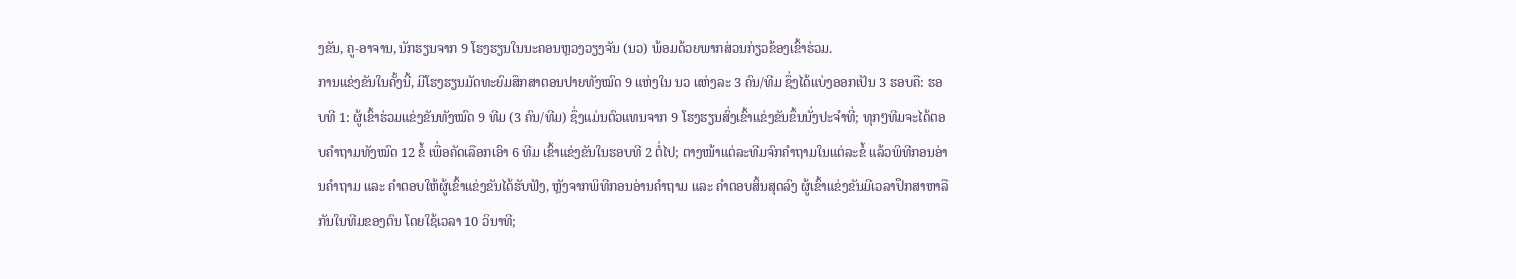ງຂັນ, ຄູ-ອາຈານ, ນັກຮຽນຈາກ 9 ໂຮງຮຽນໃນນະຄອນຫຼວງວຽງຈັນ (ນວ) ພ້ອມດ້ວຍພາກສ່ວນກ່ຽວຂ້ອງເຂົ້າຮ່ວມ.
ການແຂ່ງຂັນໃນຄັ້ງນີ້, ມີໂຮງຮຽນມັດທະຍົມສຶກສາຕອນປາຍທັງໝົດ 9 ແຫ່ງໃນ ນວ ແຫ່ງລະ 3 ຄົນ/ທີມ ຊຶ່ງໄດ້ແບ່ງອອກເປັນ 3 ຮອບຄື: ຮອບທີ 1: ຜູ້ເຂົ້າຮ່ວມແຂ່ງຂັນທັງໝົດ 9 ທີມ (3 ຄົນ/ທີມ) ຊຶ່ງແມ່ນຕົວແທນຈາກ 9 ໂຮງຮຽນສົ່ງເຂົ້າແຂ່ງຂັນຂຶ້ນນັ່ງປະຈໍາທີ່; ທຸກໆທີມຈະໄດ້ຕອບຄໍາຖາມທັງໝົດ 12 ຂໍ້ ເພື່ອຄັດເລືອກເອົາ 6 ທີມ ເຂົ້າແຂ່ງຂັນໃນຮອບທີ 2 ຕໍ່ໄປ; ຕາງໜ້າແຕ່ລະທີມຈົກຄໍາຖາມໃນແຕ່ລະຂໍ້ ແລ້ວພິທີກອນອ່ານຄໍາຖາມ ແລະ ຄໍາຕອບໃຫ້ຜູ້ເຂົ້າແຂ່ງຂັນໄດ້ຮັບຟັງ, ຫຼັງຈາກພິທີກອນອ່ານຄຳຖາມ ແລະ ຄຳຕອບສິ້ນສຸດລົງ ຜູ້ເຂົ້າແຂ່ງຂັນມີເວລາປຶກສາຫາລືກັນໃນທີມຂອງຕົນ ໂດຍໃຊ້ເວລາ 10 ວິນາທີ;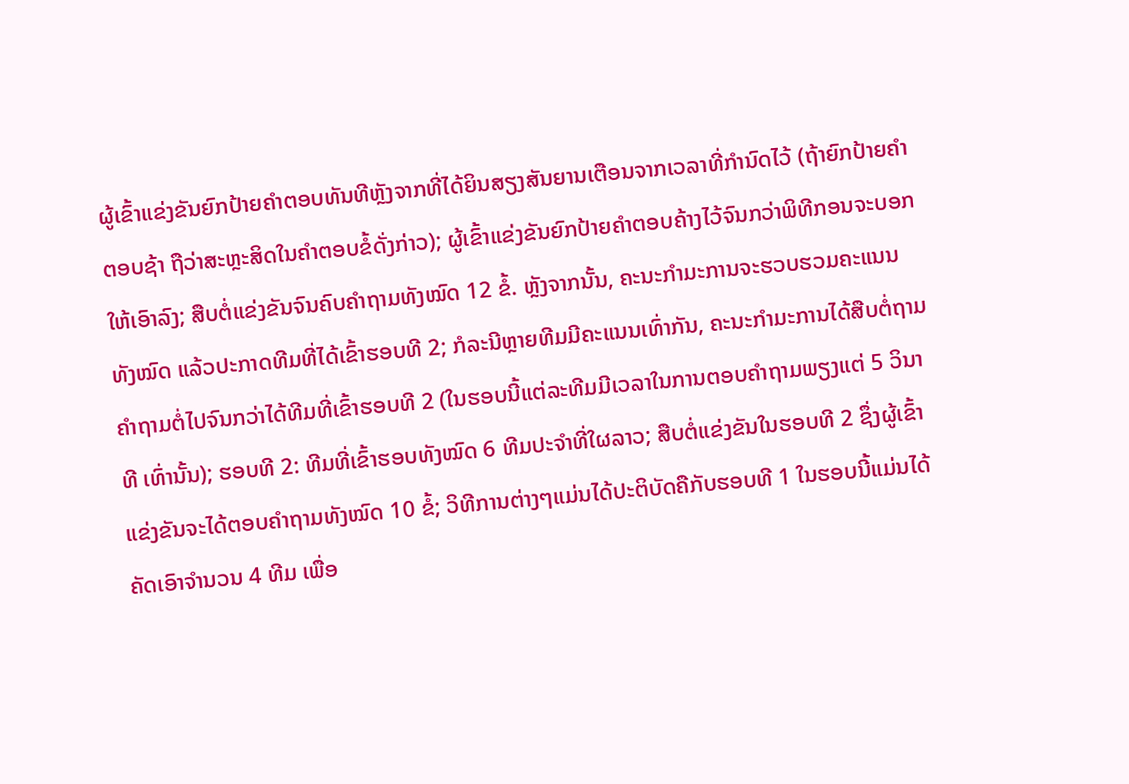ຜູ້ເຂົ້າແຂ່ງຂັນຍົກປ້າຍຄໍາຕອບທັນທີຫຼັງຈາກທີ່ໄດ້ຍິນສຽງສັນຍານເຕືອນຈາກເວລາທີ່ກໍານົດໄວ້ (ຖ້າຍົກປ້າຍຄຳຕອບຊ້າ ຖືວ່າສະຫຼະສິດໃນຄໍາຕອບຂໍ້ດັ່ງກ່າວ); ຜູ້ເຂົ້າແຂ່ງຂັນຍົກປ້າຍຄໍາຕອບຄ້າງໄວ້ຈົນກວ່າພິທີກອນຈະບອກໃຫ້ເອົາລົງ; ສືບຕໍ່ແຂ່ງຂັນຈົນຄົບຄໍາຖາມທັງໝົດ 12 ຂໍ້. ຫຼັງຈາກນັ້ນ, ຄະນະກໍາມະການຈະຮວບຮວມຄະແນນທັງໝົດ ແລ້ວປະກາດທີມທີ່ໄດ້ເຂົ້າຮອບທີ 2; ກໍລະນີຫຼາຍທີມມີຄະແນນເທົ່າກັນ, ຄະນະກໍາມະການໄດ້ສືບຕໍ່ຖາມຄໍາຖາມຕໍ່ໄປຈົນກວ່າໄດ້ທີມທີ່ເຂົ້າຮອບທີ 2 (ໃນຮອບນີ້ແຕ່ລະທີມມີເວລາໃນການຕອບຄຳຖາມພຽງແຕ່ 5 ວິນາທີ ເທົ່ານັ້ນ); ຮອບທີ 2: ທີມທີ່ເຂົ້າຮອບທັງໝົດ 6 ທີມປະຈຳທີ່ໃຜລາວ; ສືບຕໍ່ແຂ່ງຂັນໃນຮອບທີ 2 ຊຶ່ງຜູ້ເຂົ້າແຂ່ງຂັນຈະໄດ້ຕອບຄຳຖາມທັງໝົດ 10 ຂໍ້; ວິທີການຕ່າງໆແມ່ນໄດ້ປະຕິບັດຄືກັບຮອບທີ 1 ໃນຮອບນີ້ແມ່ນໄດ້ຄັດເອົາຈຳນວນ 4 ທີມ ເພື່ອ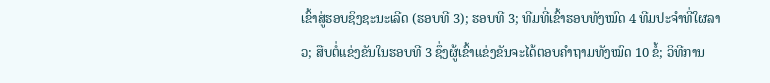ເຂົ້າສູ່ຮອບຊິງຊະນະເລີດ (ຮອບທີ 3); ຮອບທີ 3; ທີມທີ່ເຂົ້າຮອບທັງໝົດ 4 ທີມປະຈໍາທີ່ໃຜລາວ; ສືບຕໍ່ແຂ່ງຂັນໃນຮອບທີ 3 ຊຶ່ງຜູ້ເຂົ້າແຂ່ງຂັນຈະໄດ້ຕອບຄຳຖາມທັງໝົດ 10 ຂໍ້; ວິທີການ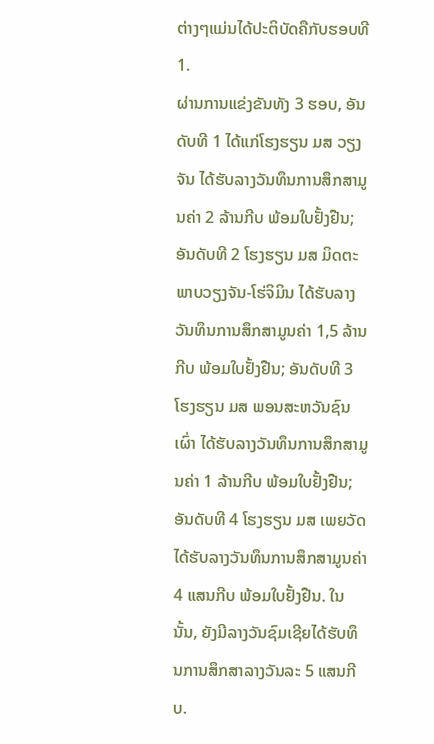ຕ່າງໆແມ່ນໄດ້ປະຕິບັດຄືກັບຮອບທີ 1.
ຜ່ານການແຂ່ງຂັນທັງ 3 ຮອບ, ອັນດັບທີ 1 ໄດ້ແກ່ໂຮງຮຽນ ມສ ວຽງຈັນ ໄດ້ຮັບລາງວັນທຶນການສຶກສາມູນຄ່າ 2 ລ້ານກີບ ພ້ອມໃບຢັ້ງຢືນ; ອັນດັບທີ 2 ໂຮງຮຽນ ມສ ມິດຕະພາບວຽງຈັນ-ໂຮ່ຈິມິນ ໄດ້ຮັບລາງວັນທຶນການສຶກສາມູນຄ່າ 1,5 ລ້ານກີບ ພ້ອມໃບຢັ້ງຢືນ; ອັນດັບທີ 3 ໂຮງຮຽນ ມສ ພອນສະຫວັນຊົນເຜົ່າ ໄດ້ຮັບລາງວັນທຶນການສຶກສາມູນຄ່າ 1 ລ້ານກີບ ພ້ອມໃບຢັ້ງຢືນ; ອັນດັບທີ 4 ໂຮງຮຽນ ມສ ເພຍວັດ ໄດ້ຮັບລາງວັນທຶນການສຶກສາມູນຄ່າ 4 ແສນກີບ ພ້ອມໃບຢັ້ງຢືນ. ໃນນັ້ນ, ຍັງມີລາງວັນຊົມເຊີຍໄດ້ຮັບທຶນການສຶກສາລາງວັນລະ 5 ແສນກີບ.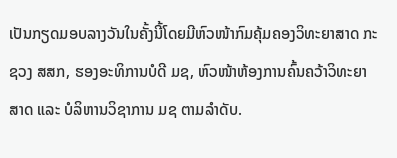ເປັນກຽດມອບລາງວັນໃນຄັ້ງນີ້ໂດຍມີຫົວໜ້າກົມຄຸ້ມຄອງວິທະຍາສາດ ກະຊວງ ສສກ, ຮອງອະທິການບໍດີ ມຊ, ຫົວໜ້າຫ້ອງການຄົ້ນຄວ້າວິທະຍາສາດ ແລະ ບໍລິຫານວິຊາການ ມຊ ຕາມລໍາດັບ.